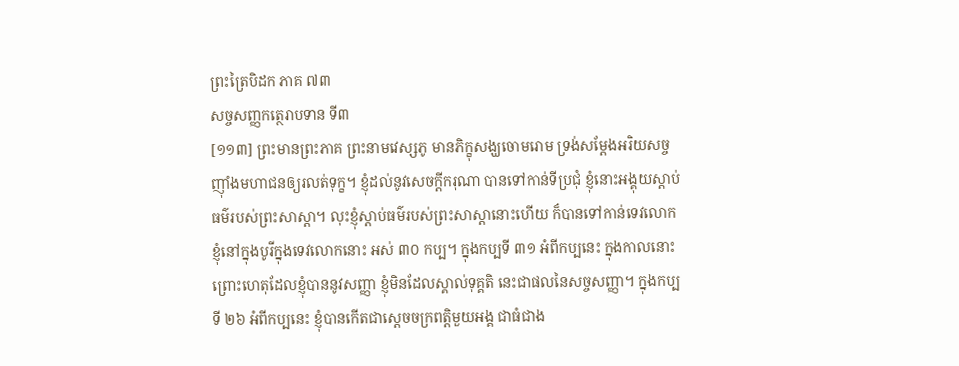ព្រះត្រៃបិដក ភាគ ៧៣
សច្ចសញ្ញកត្ថេរាបទាន ទី៣
[១១៣] ព្រះមានព្រះភាគ ព្រះនាមវេស្សភូ មានភិក្ខុសង្ឃចោមរោម ទ្រង់សម្ដែងអរិយសច្ច ញ៉ាំងមហាជនឲ្យរលត់ទុក្ខ។ ខ្ញុំដល់នូវសេចក្តីករុណា បានទៅកាន់ទីប្រជុំ ខ្ញុំនោះអង្គុយស្ដាប់ធម៌របស់ព្រះសាស្តា។ លុះខ្ញុំស្ដាប់ធម៌របស់ព្រះសាស្ដានោះហើយ ក៏បានទៅកាន់ទេវលោក ខ្ញុំនៅក្នុងបូរីក្នុងទេវលោកនោះ អស់ ៣០ កប្ប។ ក្នុងកប្បទី ៣១ អំពីកប្បនេះ ក្នុងកាលនោះ ព្រោះហេតុដែលខ្ញុំបាននូវសញ្ញា ខ្ញុំមិនដែលស្គាល់ទុគ្គតិ នេះជាផលនៃសច្ចសញ្ញា។ ក្នុងកប្បទី ២៦ អំពីកប្បនេះ ខ្ញុំបានកើតជាស្ដេចចក្រពត្តិមួយអង្គ ជាធំជាង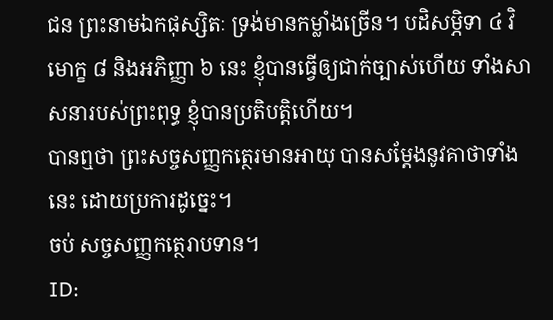ជន ព្រះនាមឯកផុស្សិតៈ ទ្រង់មានកម្លាំងច្រើន។ បដិសម្ភិទា ៤ វិមោក្ខ ៨ និងអភិញ្ញា ៦ នេះ ខ្ញុំបានធ្វើឲ្យជាក់ច្បាស់ហើយ ទាំងសាសនារបស់ព្រះពុទ្ធ ខ្ញុំបានប្រតិបត្តិហើយ។
បានឮថា ព្រះសច្ចសញ្ញកត្ថេរមានអាយុ បានសម្ដែងនូវគាថាទាំងនេះ ដោយប្រការដូច្នេះ។
ចប់ សច្ចសញ្ញកត្ថេរាបទាន។
ID: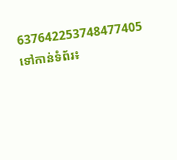637642253748477405
ទៅកាន់ទំព័រ៖